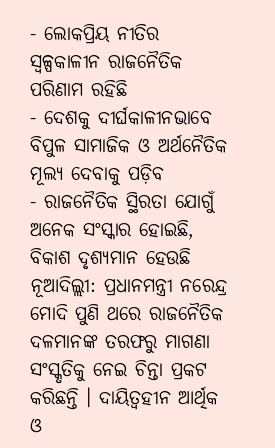- ଲୋକପ୍ରିୟ ନୀତିର ସ୍ୱଳ୍ପକାଳୀନ ରାଜନୈତିକ ପରିଣାମ ରହିଛି
- ଦେଶକୁ ଦୀର୍ଘକାଳୀନଭାବେ ବିପୁଳ ସାମାଜିକ ଓ ଅର୍ଥନୈତିକ ମୂଲ୍ୟ ଦେବାକୁ ପଡ଼ିବ
- ରାଜନୈତିକ ସ୍ଥିରତା ଯୋଗୁଁ ଅନେକ ସଂସ୍କାର ହୋଇଛି, ବିକାଶ ଦୃଶ୍ୟମାନ ହେଉଛି
ନୂଆଦିଲ୍ଲୀ: ପ୍ରଧାନମନ୍ତ୍ରୀ ନରେନ୍ଦ୍ର ମୋଦି ପୁଣି ଥରେ ରାଜନୈତିକ ଦଳମାନଙ୍କ ତରଫରୁ ମାଗଣା ସଂସ୍କୃତିକୁ ନେଇ ଚିନ୍ତା ପ୍ରକଟ କରିଛନ୍ତି । ଦାୟିତ୍ୱହୀନ ଆର୍ଥିକ ଓ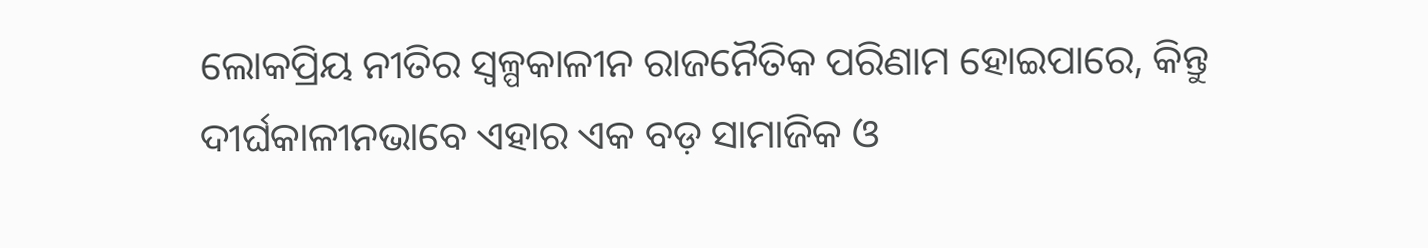ଲୋକପ୍ରିୟ ନୀତିର ସ୍ୱଳ୍ପକାଳୀନ ରାଜନୈତିକ ପରିଣାମ ହୋଇପାରେ, କିନ୍ତୁ ଦୀର୍ଘକାଳୀନଭାବେ ଏହାର ଏକ ବଡ଼ ସାମାଜିକ ଓ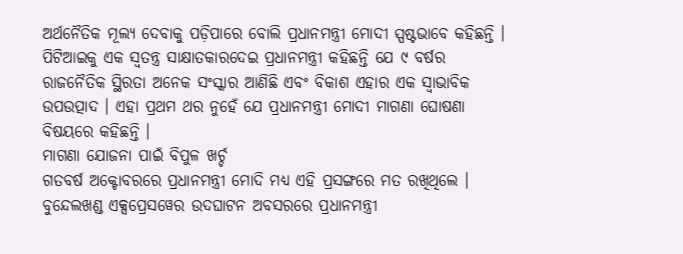ଅର୍ଥନୈତିକ ମୂଲ୍ୟ ଦେବାକୁ ପଡ଼ିପାରେ ବୋଲି ପ୍ରଧାନମନ୍ତ୍ରୀ ମୋଦୀ ସ୍ପଷ୍ଟଭାବେ କହିଛନ୍ତି । ପିଟିଆଇକୁ ଏକ ସ୍ୱତନ୍ତ୍ର ସାକ୍ଷାତକାରଦେଇ ପ୍ରଧାନମନ୍ତ୍ରୀ କହିଛନ୍ତି ଯେ ୯ ବର୍ଷର ରାଜନୈତିକ ସ୍ଥିରତା ଅନେକ ସଂସ୍କାର ଆଣିଛି ଏବଂ ବିକାଶ ଏହାର ଏକ ସ୍ୱାଭାବିକ ଉପଉତ୍ପାଦ । ଏହା ପ୍ରଥମ ଥର ନୁହେଁ ଯେ ପ୍ରଧାନମନ୍ତ୍ରୀ ମୋଦୀ ମାଗଣା ଘୋଷଣା ବିଷୟରେ କହିଛନ୍ତି ।
ମାଗଣା ଯୋଜନା ପାଇଁ ବିପୁଳ ଖର୍ଚ୍ଚ
ଗତବର୍ଷ ଅକ୍ଟୋବରରେ ପ୍ରଧାନମନ୍ତ୍ରୀ ମୋଦି ମଧ୍ୟ ଏହି ପ୍ରସଙ୍ଗରେ ମତ ରଖିଥିଲେ । ବୁନ୍ଦେଲଖଣ୍ଡ ଏକ୍ସପ୍ରେସୱେର ଉଦଘାଟନ ଅବସରରେ ପ୍ରଧାନମନ୍ତ୍ରୀ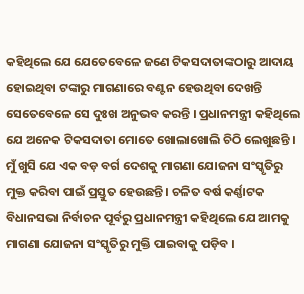କହିଥିଲେ ଯେ ଯେତେବେଳେ ଜଣେ ଟିକସଦାତାଙ୍କଠାରୁ ଆଦାୟ ହୋଇଥିବା ଟଙ୍କାରୁ ମାଗଣାରେ ବଣ୍ଟନ ହେଉଥିବା ଦେଖନ୍ତି ସେତେବେଳେ ସେ ଦୁଃଖ ଅନୁଭବ କରନ୍ତି । ପ୍ରଧାନମନ୍ତ୍ରୀ କହିଥିଲେ ଯେ ଅନେକ ଟିକସଦାତା ମୋତେ ଖୋଲାଖୋଲି ଚିଠି ଲେଖୁଛନ୍ତି । ମୁଁ ଖୁସି ଯେ ଏକ ବଡ଼ ବର୍ଗ ଦେଶକୁ ମାଗଣା ଯୋଜନା ସଂସ୍କୃତିରୁ ମୁକ୍ତ କରିବା ପାଇଁ ପ୍ରସ୍ତୁତ ହେଉଛନ୍ତି । ଚଳିତ ବର୍ଷ କର୍ଣ୍ଣାଟକ ବିଧାନସଭା ନିର୍ବାଚନ ପୂର୍ବରୁ ପ୍ରଧାନମନ୍ତ୍ରୀ କହିଥିଲେ ଯେ ଆମକୁ ମାଗଣା ଯୋଜନା ସଂସ୍କୃତିରୁ ମୁକ୍ତି ପାଇବାକୁ ପଡ଼ିବ ।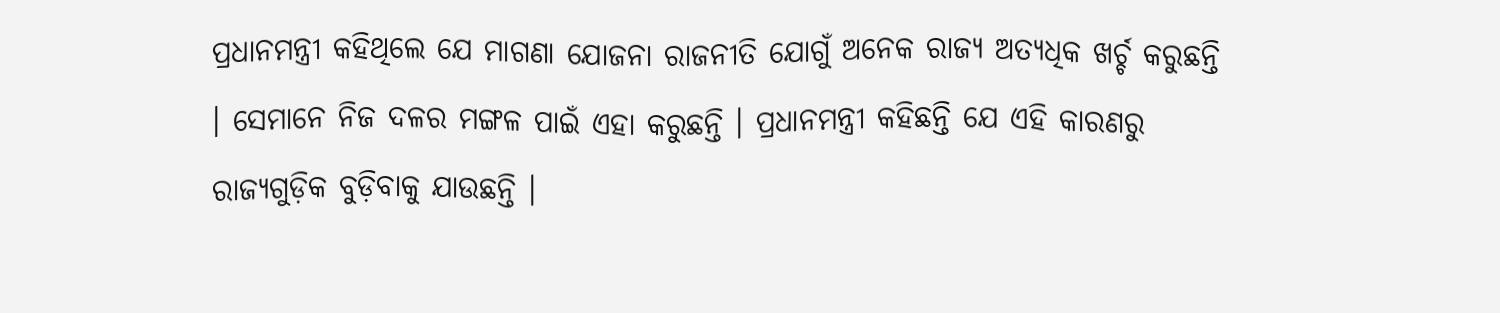ପ୍ରଧାନମନ୍ତ୍ରୀ କହିଥିଲେ ଯେ ମାଗଣା ଯୋଜନା ରାଜନୀତି ଯୋଗୁଁ ଅନେକ ରାଜ୍ୟ ଅତ୍ୟଧିକ ଖର୍ଚ୍ଚ କରୁଛନ୍ତି । ସେମାନେ ନିଜ ଦଳର ମଙ୍ଗଳ ପାଇଁ ଏହା କରୁଛନ୍ତି । ପ୍ରଧାନମନ୍ତ୍ରୀ କହିଛନ୍ତି ଯେ ଏହି କାରଣରୁ ରାଜ୍ୟଗୁଡ଼ିକ ବୁଡ଼ିବାକୁ ଯାଉଛନ୍ତି ।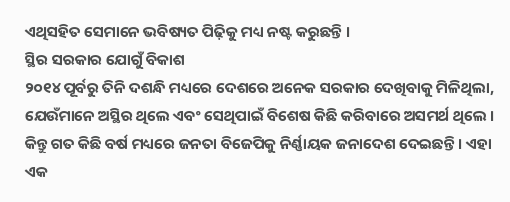ଏଥିସହିତ ସେମାନେ ଭବିଷ୍ୟତ ପିଢ଼ିକୁ ମଧ୍ୟ ନଷ୍ଟ କରୁଛନ୍ତି ।
ସ୍ଥିର ସରକାର ଯୋଗୁଁ ବିକାଶ
୨୦୧୪ ପୂର୍ବରୁ ତିନି ଦଶନ୍ଧି ମଧ୍ୟରେ ଦେଶରେ ଅନେକ ସରକାର ଦେଖିବାକୁ ମିଳିଥିଲା, ଯେଉଁମାନେ ଅସ୍ଥିର ଥିଲେ ଏବଂ ସେଥିପାଇଁ ବିଶେଷ କିଛି କରିବାରେ ଅସମର୍ଥ ଥିଲେ । କିନ୍ତୁ ଗତ କିଛି ବର୍ଷ ମଧ୍ୟରେ ଜନତା ବିଜେପିକୁ ନିର୍ଣ୍ଣାୟକ ଜନାଦେଶ ଦେଇଛନ୍ତି । ଏହା ଏକ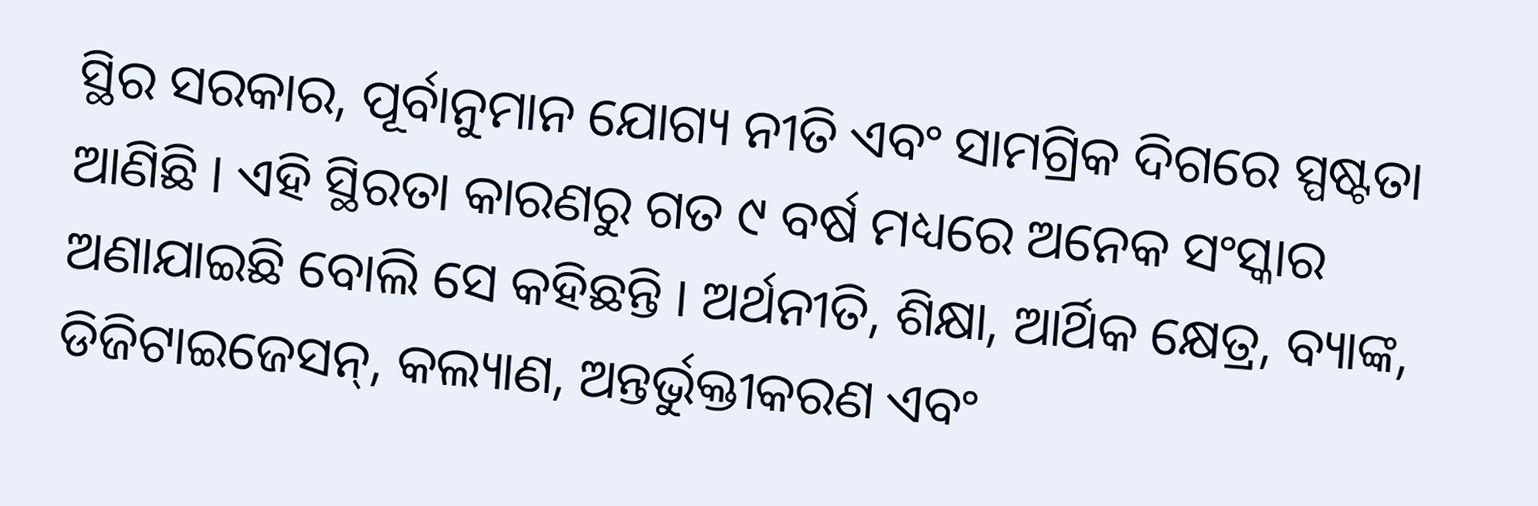ସ୍ଥିର ସରକାର, ପୂର୍ବାନୁମାନ ଯୋଗ୍ୟ ନୀତି ଏବଂ ସାମଗ୍ରିକ ଦିଗରେ ସ୍ପଷ୍ଟତା ଆଣିଛି । ଏହି ସ୍ଥିରତା କାରଣରୁ ଗତ ୯ ବର୍ଷ ମଧ୍ୟରେ ଅନେକ ସଂସ୍କାର ଅଣାଯାଇଛି ବୋଲି ସେ କହିଛନ୍ତି । ଅର୍ଥନୀତି, ଶିକ୍ଷା, ଆର୍ଥିକ କ୍ଷେତ୍ର, ବ୍ୟାଙ୍କ, ଡିଜିଟାଇଜେସନ୍, କଲ୍ୟାଣ, ଅନ୍ତର୍ଭୁକ୍ତୀକରଣ ଏବଂ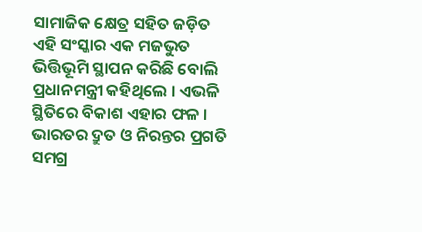ସାମାଜିକ କ୍ଷେତ୍ର ସହିତ ଜଡ଼ିତ ଏହି ସଂସ୍କାର ଏକ ମଜଭୁତ ଭିତ୍ତିଭୂମି ସ୍ଥାପନ କରିଛି ବୋଲି ପ୍ରଧାନମନ୍ତ୍ରୀ କହିଥିଲେ । ଏଭଳି ସ୍ଥିତିରେ ବିକାଶ ଏହାର ଫଳ । ଭାରତର ଦ୍ରୁତ ଓ ନିରନ୍ତର ପ୍ରଗତି ସମଗ୍ର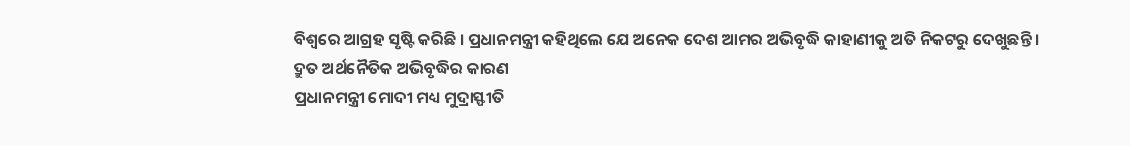ବିଶ୍ୱରେ ଆଗ୍ରହ ସୃଷ୍ଟି କରିଛି । ପ୍ରଧାନମନ୍ତ୍ରୀ କହିଥିଲେ ଯେ ଅନେକ ଦେଶ ଆମର ଅଭିବୃଦ୍ଧି କାହାଣୀକୁ ଅତି ନିକଟରୁ ଦେଖୁଛନ୍ତି ।
ଦ୍ରୁତ ଅର୍ଥନୈତିକ ଅଭିବୃଦ୍ଧିର କାରଣ
ପ୍ରଧାନମନ୍ତ୍ରୀ ମୋଦୀ ମଧ୍ୟ ମୁଦ୍ରାସ୍ଫୀତି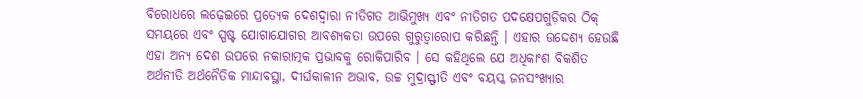ବିରୋଧରେ ଲଢ଼େଇରେ ପ୍ରତ୍ୟେକ ଦେଶଦ୍ୱାରା ନୀତିଗତ ଆଭିମୁଖ୍ୟ ଏବଂ ନୀତିଗତ ପଦକ୍ଷେପଗୁଡ଼ିକର ଠିକ୍ ସମୟରେ ଏବଂ ସ୍ପଷ୍ଟ ଯୋଗାଯୋଗର ଆବଶ୍ୟକତା ଉପରେ ଗୁରୁତ୍ୱାରୋପ କରିଛନ୍ତି । ଏହାର ଉଦ୍ଦେଶ୍ୟ ହେଉଛି ଏହା ଅନ୍ୟ ଦେଶ ଉପରେ ନକାରାତ୍ମକ ପ୍ରଭାବକୁ ରୋକିପାରିବ । ସେ କହିଥିଲେ ଯେ ଅଧିକାଂଶ ବିକଶିତ ଅର୍ଥନୀତି ଅର୍ଥନୈତିକ ମାନ୍ଦାବସ୍ଥା, ଦୀର୍ଘକାଳୀନ ଅଭାବ, ଉଚ୍ଚ ମୁଦ୍ରାସ୍ଫୀତି ଏବଂ ବୟସ୍କ ଜନସଂଖ୍ୟାର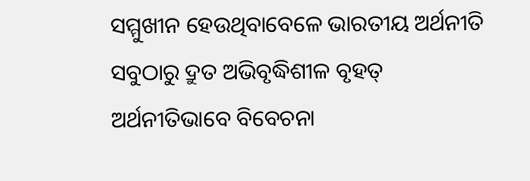ସମ୍ମୁଖୀନ ହେଉଥିବାବେଳେ ଭାରତୀୟ ଅର୍ଥନୀତି ସବୁଠାରୁ ଦ୍ରୁତ ଅଭିବୃଦ୍ଧିଶୀଳ ବୃହତ୍ ଅର୍ଥନୀତିଭାବେ ବିବେଚନା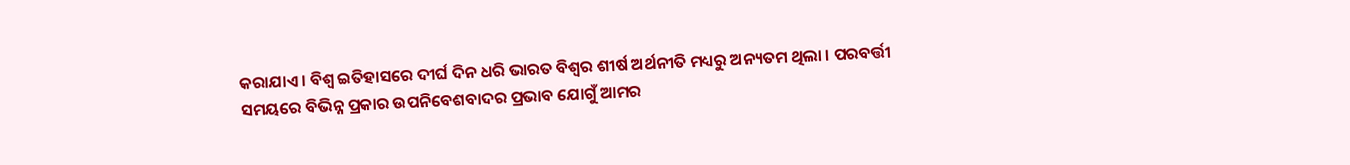କରାଯାଏ । ବିଶ୍ୱ ଇତିହାସରେ ଦୀର୍ଘ ଦିନ ଧରି ଭାରତ ବିଶ୍ୱର ଶୀର୍ଷ ଅର୍ଥନୀତି ମଧ୍ୟରୁ ଅନ୍ୟତମ ଥିଲା । ପରବର୍ତ୍ତୀ ସମୟରେ ବିଭିନ୍ନ ପ୍ରକାର ଉପନିବେଶବାଦର ପ୍ରଭାବ ଯୋଗୁଁ ଆମର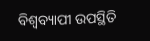ବିଶ୍ୱବ୍ୟାପୀ ଉପସ୍ଥିତି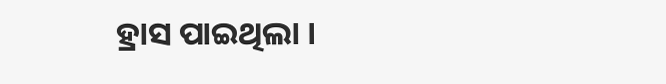ହ୍ରାସ ପାଇଥିଲା ।